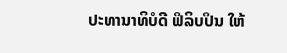ປະທານາທິບໍດີ ຟິລິບປິນ ໃຫ້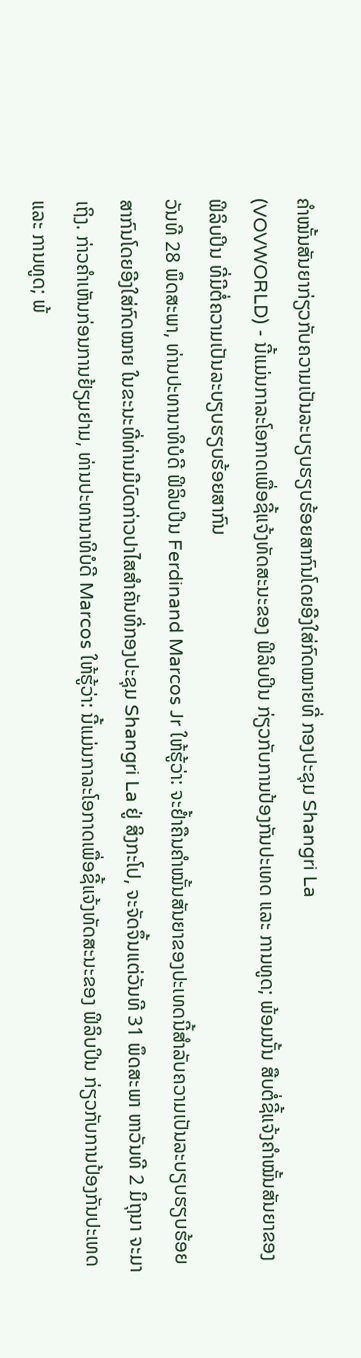ຄຳໝັ້ນສັນຍາກ່ຽວກັບຄວາມເປັນລະບຽບຮຽບຮ້ອຍສາກົນໂດຍອີງໃສ່ກົດໝາຍທີ່ ກອງປະຊຸມ Shangri La
(VOVWORLD) - ນີ້ແມ່ນກາລະໂອກາດເພື່ອຊີ້ແຈ້ງທັດສະນະຂອງ ຟິລິບປິນ ກ່ຽວກັບການປ້ອງກັນປະເທດ ແລະ ການທູດ; ພ້ອມນັ້ນ ສືບຕໍ່ຊີ້ແຈ້ງຄຳໝັ້ນສັນຍາຂອງ ຟິລິບປິນ ທີ່ມີຕໍ່ຄວາມເປັນລະບຽບຮຽບຮ້ອຍສາກົນ
ວັນທີ 28 ພຶດສະພາ, ທ່ານປະທານາທິບໍດີ ຟິລິບປິນ Ferdinand Marcos Jr ໃຫ້ຮູ້ວ່າ: ຈະຢ້ຳຄືນຄຳໝັ້ນສັນຍາຂອງປະເທດນີ້ສຳລັບຄວາມເປັນລະບຽບຮຽບຮ້ອຍສາກົນໂດຍອີງໃສ່ກົດໝາຍ ໃນຂະນະທີ່ທ່ານມີບົດກ່າວປາໄສສຳຄັນທີ່ກອງປະຊຸມ Shangri La ຢູ່ ສິງກະໂປ, ຈະຈັດຈຶ້ນແຕ່ວັນທີ 31 ພຶດສະພາ ຫາວັນທີ 2 ມິຖຸນາ ຈະມາເຖິງ. ກ່າວຄຳເຫັນກ່ອນການຢ້ຽມຢາມ, ທ່ານປະທານາທິບໍດີ Marcos ໃຫ້ຮູ້ວ່າ: ນີ້ແມ່ນກາລະໂອກາດເພື່ອຊີ້ແຈ້ງທັດສະນະຂອງ ຟິລິບປິນ ກ່ຽວກັບການປ້ອງກັນປະເທດ ແລະ ການທູດ; ພ້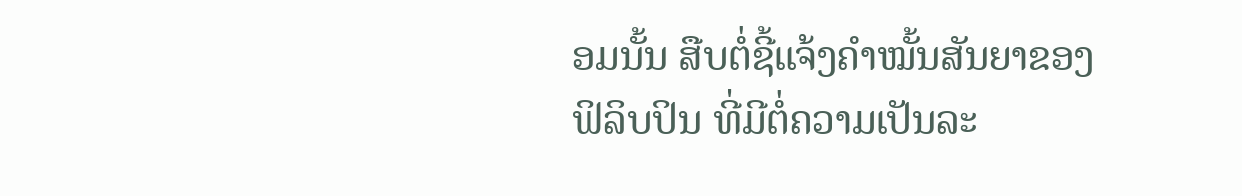ອມນັ້ນ ສືບຕໍ່ຊີ້ແຈ້ງຄຳໝັ້ນສັນຍາຂອງ ຟິລິບປິນ ທີ່ມີຕໍ່ຄວາມເປັນລະ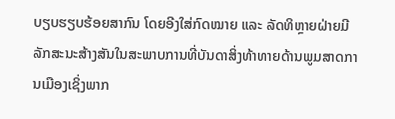ບຽບຮຽບຮ້ອຍສາກົນ ໂດຍອີງໃສ່ກົດໝາຍ ແລະ ລັດທິຫຼາຍຝ່າຍມີລັກສະນະສ້າງສັນໃນສະພາບການທີ່ບັນດາສິ່ງທ້າທາຍດ້ານພູມສາດການເມືອງເຊິ່ງພາກ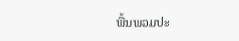ພື້ນພວມປະ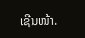ເຊີນໜ້າ.